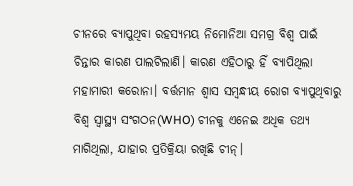ଚୀନରେ ବ୍ୟାପୁଥିବା ରହସ୍ୟମୟ ନିମୋନିଆ ସମଗ୍ର ବିଶ୍ୱ ପାଇଁ ଚିନ୍ତାର କାରଣ ପାଲଟିଲାଣି। କାରଣ ଏହିଠାରୁ ହିଁ ବ୍ୟାପିଥିଲା ମହାମାରୀ କରୋନା। ବର୍ତ୍ତମାନ ଶ୍ୱାସ ସମ୍ବନ୍ଧୀୟ ରୋଗ ବ୍ୟାପୁଥିବାରୁ ବିଶ୍ୱ ସ୍ୱାସ୍ଥ୍ୟ ସଂଗଠନ(WHO) ଚୀନକୁ ଏନେଇ ଅଧିକ ତଥ୍ୟ ମାଗିଥିଲା, ଯାହାର ପ୍ରତିକ୍ରିୟା ରଖିଛି ଚୀନ୍।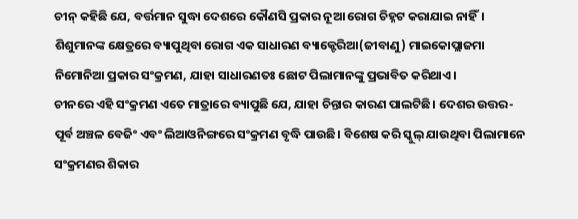ଚୀନ୍ କହିଛି ଯେ, ବର୍ତ୍ତମାନ ସୁଦ୍ଧା ଦେଶରେ କୌଣସି ପ୍ରକାର ନୂଆ ରୋଗ ଚିହ୍ନଟ କରାଯାଇ ନାହିଁ। ଶିଶୁମାନଙ୍କ କ୍ଷେତ୍ରରେ ବ୍ୟାପୁଥିବା ରୋଗ ଏକ ସାଧାରଣ ବ୍ୟାକ୍ଟେରିଆ(ଜୀବାଣୁ) ମାଇକୋପ୍ଲାଜମା ନିମୋନିଆ ପ୍ରକାର ସଂକ୍ରମଣ, ଯାହା ସାଧାରଣତଃ ଛୋଟ ପିଲାମାନଙ୍କୁ ପ୍ରଭାବିତ କରିଥାଏ।
ଚୀନରେ ଏହି ସଂକ୍ରମଣ ଏତେ ମାତ୍ରାରେ ବ୍ୟାପୁଛି ଯେ, ଯାହା ଚିନ୍ତାର କାରଣ ପାଲଟିଛି। ଦେଶର ଉତ୍ତର-ପୂର୍ବ ଅଞ୍ଚଳ ବେଜିଂ ଏବଂ ଲିଆଓନିଙ୍ଗରେ ସଂକ୍ରମଣ ବୃଦ୍ଧି ପାଉଛି। ବିଶେଷ କରି ସ୍କୁଲ୍ ଯାଉଥିବା ପିଲାମାନେ ସଂକ୍ରମଣର ଶିକାର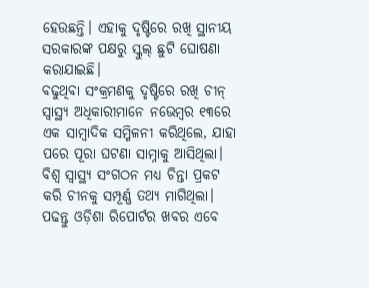ହେଉଛନ୍ତି। ଏହାକୁ ଦୃଷ୍ଟିରେ ରଖି ସ୍ଥାନୀୟ ସରକାରଙ୍କ ପକ୍ଷରୁ ସ୍କୁଲ୍ ଛୁଟି ଘୋଷଣା କରାଯାଇଛି।
ବଢୁଥିବା ସଂକ୍ରମଣକୁ ଦୃଷ୍ଟିରେ ରଖି ଚୀନ୍ ସ୍ୱାସ୍ଥ୍ୟ ଅଧିକାରୀମାନେ ନଭେମ୍ବର ୧୩ରେ ଏକ ସାମ୍ବାଦିକ ସମ୍ମିଳନୀ କରିଥିଲେ, ଯାହା ପରେ ପୂରା ଘଟଣା ସାମ୍ନାକୁ ଆସିଥିଲା। ବିଶ୍ୱ ସ୍ୱାସ୍ଥ୍ୟ ସଂଗଠନ ମଧ୍ୟ ଚିନ୍ତା ପ୍ରକଟ କରି ଚୀନକୁ ସମ୍ପୂର୍ଣ୍ଣ ତଥ୍ୟ ମାଗିଥିଲା।
ପଢନ୍ତୁ ଓଡ଼ିଶା ରିପୋର୍ଟର ଖବର ଏବେ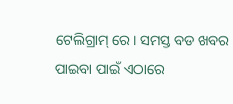ଟେଲିଗ୍ରାମ୍ ରେ। ସମସ୍ତ ବଡ ଖବର ପାଇବା ପାଇଁ ଏଠାରେ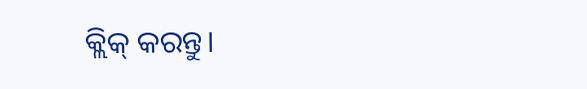କ୍ଲିକ୍ କରନ୍ତୁ।